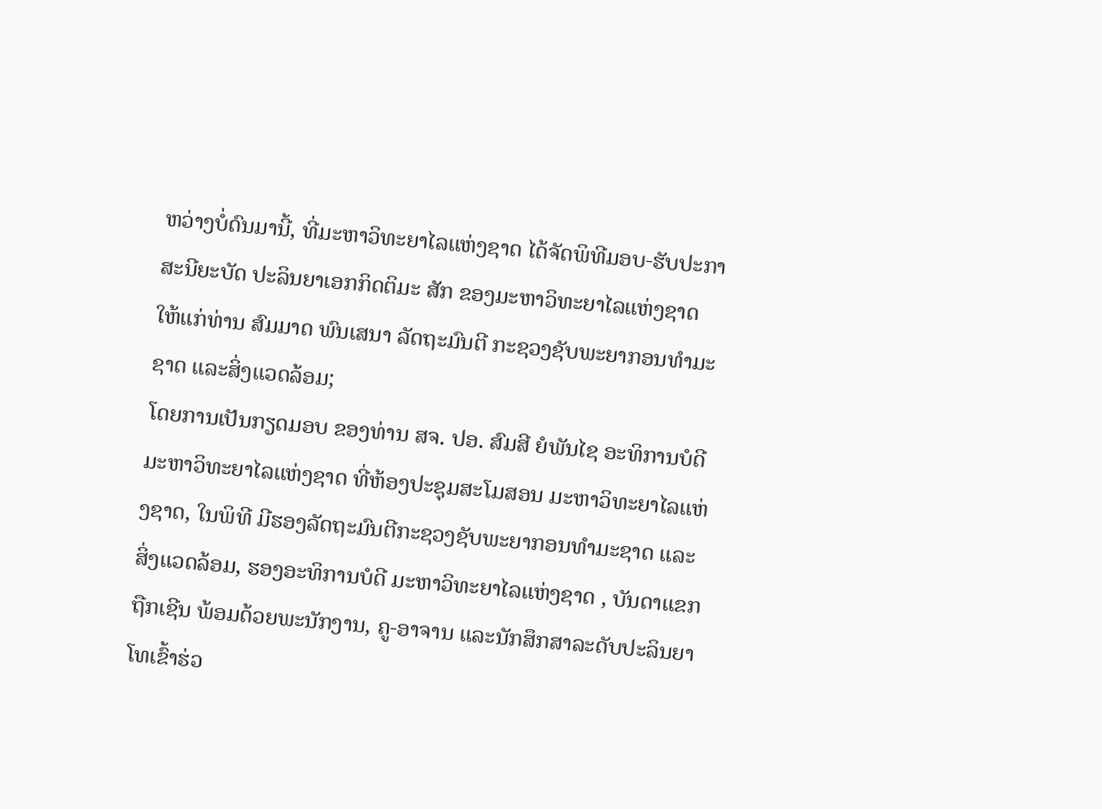ຫວ່າງບໍ່ດົນມານີ້, ທີ່ມະຫາວິທະຍາໄລແຫ່ງຊາດ ໄດ້ຈັດພິທີມອບ-ຮັບປະກາສະນີຍະບັດ ປະລິນຍາເອກກິດຕິມະ ສັກ ຂອງມະຫາວິທະຍາໄລແຫ່ງຊາດ ໃຫ້ແກ່ທ່ານ ສົມມາດ ພົນເສນາ ລັດຖະມົນຕີ ກະຊວງຊັບພະຍາກອນທຳມະຊາດ ແລະສິ່ງແວດລ້ອມ;
ໂດຍການເປັນກຽດມອບ ຂອງທ່ານ ສຈ. ປອ. ສົມສີ ຍໍພັນໄຊ ອະທິການບໍດີ ມະຫາວິທະຍາໄລແຫ່ງຊາດ ທີ່ຫ້ອງປະຊຸມສະໂມສອນ ມະຫາວິທະຍາໄລແຫ່ງຊາດ, ໃນພິທີ ມີຮອງລັດຖະມົນຕີກະຊວງຊັບພະຍາກອນທຳມະຊາດ ແລະສິ່ງແວດລ້ອມ, ຮອງອະທິການບໍດີ ມະຫາວິທະຍາໄລແຫ່ງຊາດ , ບັນດາແຂກຖືກເຊີນ ພ້ອມດ້ວຍພະນັກງານ, ຄູ-ອາຈານ ແລະນັກສຶກສາລະດັບປະລິນຍາໂທເຂົ້າຮ່ວ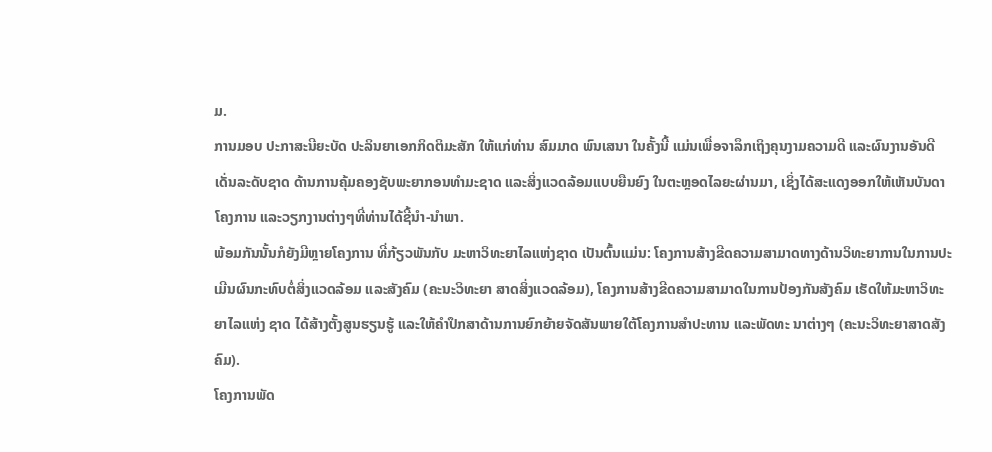ມ.
ການມອບ ປະກາສະນີຍະບັດ ປະລິນຍາເອກກິດຕິມະສັກ ໃຫ້ແກ່ທ່ານ ສົມມາດ ພົນເສນາ ໃນຄັ້ງນີ້ ແມ່ນເພື່ອຈາລຶກເຖິງຄຸນງາມຄວາມດີ ແລະຜົນງານອັນດີເດັ່ນລະດັບຊາດ ດ້ານການຄຸ້ມຄອງຊັບພະຍາກອນທຳມະຊາດ ແລະສິ່ງແວດລ້ອມແບບຍືນຍົງ ໃນຕະຫຼອດໄລຍະຜ່ານມາ, ເຊິ່ງໄດ້ສະແດງອອກໃຫ້ເຫັນບັນດາໂຄງການ ແລະວຽກງານຕ່າງໆທີ່ທ່ານໄດ້ຊີ້ນຳ-ນຳພາ.
ພ້ອມກັນນັ້ນກໍຍັງມີຫຼາຍໂຄງການ ທີ່ກ້ຽວພັນກັບ ມະຫາວິທະຍາໄລແຫ່ງຊາດ ເປັນຕົ້ນແມ່ນ: ໂຄງການສ້າງຂີດຄວາມສາມາດທາງດ້ານວິທະຍາການໃນການປະເມີນຜົນກະທົບຕໍ່ສິ່ງແວດລ້ອມ ແລະສັງຄົມ (ຄະນະວິທະຍາ ສາດສິ່ງແວດລ້ອມ), ໂຄງການສ້າງຂີດຄວາມສາມາດໃນການປ້ອງກັນສັງຄົມ ເຮັດໃຫ້ມະຫາວິທະຍາໄລແຫ່ງ ຊາດ ໄດ້ສ້າງຕັ້ງສູນຮຽນຮູ້ ແລະໃຫ້ຄຳປຶກສາດ້ານການຍົກຍ້າຍຈັດສັນພາຍໃຕ້ໂຄງການສຳປະທານ ແລະພັດທະ ນາຕ່າງໆ (ຄະນະວິທະຍາສາດສັງຄົມ).
ໂຄງການພັດ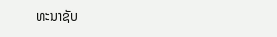ທະນາຊັບ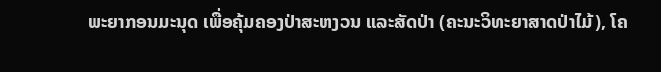ພະຍາກອນມະນຸດ ເພື່ອຄຸ້ມຄອງປ່າສະຫງວນ ແລະສັດປ່າ (ຄະນະວິທະຍາສາດປ່າໄມ້), ໂຄ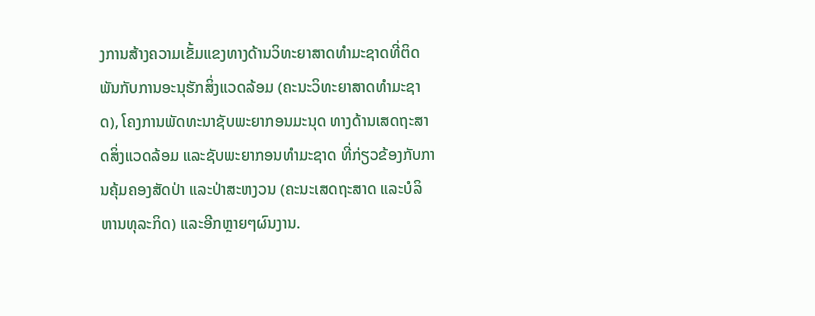ງການສ້າງຄວາມເຂັ້ມແຂງທາງດ້ານວິທະຍາສາດທຳມະຊາດທີ່ຕິດພັນກັບການອະນຸຮັກສິ່ງແວດລ້ອມ (ຄະນະວິທະຍາສາດທຳມະຊາດ), ໂຄງການພັດທະນາຊັບພະຍາກອນມະນຸດ ທາງດ້ານເສດຖະສາດສິ່ງແວດລ້ອມ ແລະຊັບພະຍາກອນທຳມະຊາດ ທີ່ກ່ຽວຂ້ອງກັບການຄຸ້ມຄອງສັດປ່າ ແລະປ່າສະຫງວນ (ຄະນະເສດຖະສາດ ແລະບໍລິຫານທຸລະກິດ) ແລະອີກຫຼາຍໆຜົນງານ.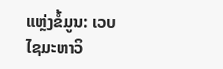ແຫຼ່ງຂໍ້ມູນ: ເວບໄຊມະຫາວິ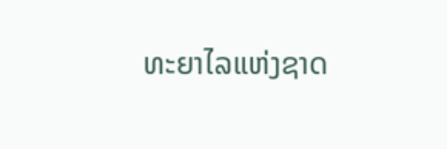ທະຍາໄລແຫ່ງຊາດ